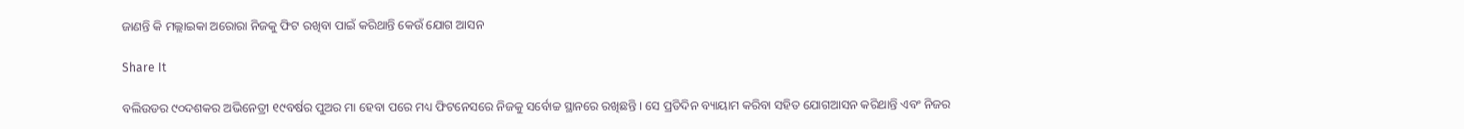ଜାଣନ୍ତି କି ମଲ୍ଲାଇକା ଅରୋରା ନିଜକୁ ଫିଟ ରଖିବା ପାଇଁ କରିଥାନ୍ତି କେଉଁ ଯୋଗ ଆସନ

Share It

ବଲିଉଡର ୯୦ଦଶକର ଅଭିନେତ୍ରୀ ୧୯ବର୍ଷର ପୁଅର ମା ହେବା ପରେ ମଧ୍ୟ ଫିଟନେସରେ ନିଜକୁ ସର୍ବୋଚ୍ଚ ସ୍ଥାନରେ ରଖିଛନ୍ତି । ସେ ପ୍ରତିଦିନ ବ୍ୟାୟାମ କରିବା ସହିତ ଯୋଗଆସନ କରିଥାନ୍ତି ଏବଂ ନିଜର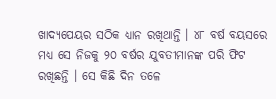ଖାଦ୍ୟପେୟର ସଠିକ ଧ୍ୟାନ ରଖିଥାନ୍ତି । ୪୮ ବର୍ଷ ବୟସରେ ମଧ୍ୟ ସେ ନିଜକୁ ୨୦ ବର୍ଷର ଯୁବତୀମାନଙ୍କ ପରି ଫିଟ ରଖିଛନ୍ତି । ସେ କିଛି ଦିନ ତଳେ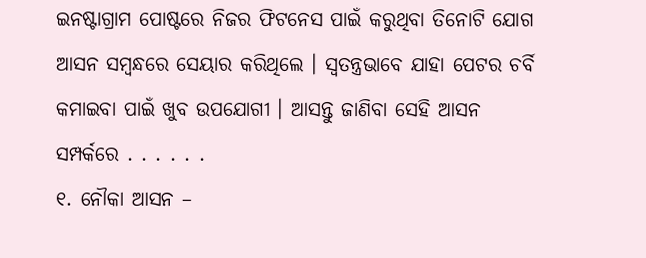ଇନଷ୍ଟାଗ୍ରାମ ପୋଷ୍ଟରେ ନିଜର ଫିଟନେସ ପାଇଁ କରୁଥିବା ତିନୋଟି ଯୋଗ ଆସନ ସମ୍ବନ୍ଧରେ ସେୟାର କରିଥିଲେ । ସ୍ୱତନ୍ତ୍ରଭାବେ ଯାହା ପେଟର ଚର୍ବି କମାଇବା ପାଇଁ ଖୁବ ଉପଯୋଗୀ । ଆସନ୍ତୁ ଜାଣିବା ସେହି ଆସନ ସମ୍ପର୍କରେ . . . . . .
୧. ନୌକା ଆସନ –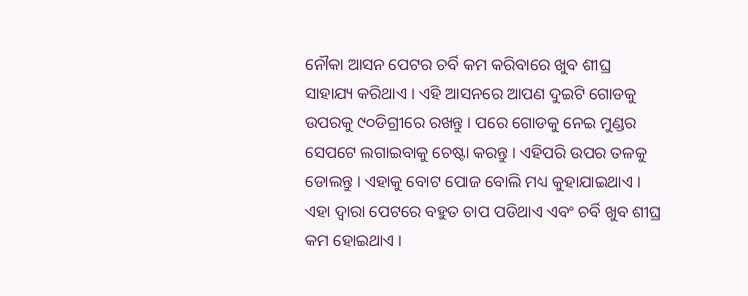ନୌକା ଆସନ ପେଟର ଚର୍ବି କମ କରିବାରେ ଖୁବ ଶୀଘ୍ର ସାହାଯ୍ୟ କରିଥାଏ । ଏହି ଆସନରେ ଆପଣ ଦୁଇଟି ଗୋଡକୁ ଉପରକୁ ୯୦ଡିଗ୍ରୀରେ ରଖନ୍ତୁ । ପରେ ଗୋଡକୁ ନେଇ ମୁଣ୍ଡର ସେପଟେ ଲଗାଇବାକୁ ଚେଷ୍ଟା କରନ୍ତୁ । ଏହିପରି ଉପର ତଳକୁ ଡୋଲନ୍ତୁ । ଏହାକୁ ବୋଟ ପୋଜ ବୋଲି ମଧ୍ୟ କୁହାଯାଇଥାଏ । ଏହା ଦ୍ୱାରା ପେଟରେ ବହୁତ ଚାପ ପଡିଥାଏ ଏବଂ ଚର୍ବି ଖୁବ ଶୀଘ୍ର କମ ହୋଇଥାଏ ।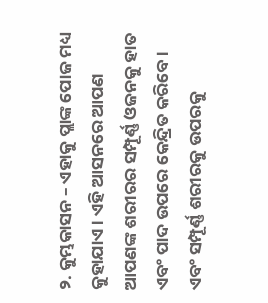୨. କୁମ୍ଭକାସନ – ଏହାକୁ ପ୍ଲାଙ୍କ ପୋଜ ମଧ୍ୟ କୁହାଯାଏ । ଏହି ଆସନରେ ଆପଣ ଆପଣଙ୍କ ଶରୀରର ସମ୍ପୂର୍ଣ୍ଣ ଓଜନକୁ ହାତ ଏବଂ ପାଦ ଉପରେ କେନ୍ଦ୍ରିତ କରିବେ । ଏବଂ ସମ୍ପୂର୍ଣ୍ଣ ଶରୀରକୁ ଉପରକୁ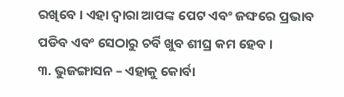ରଖିବେ । ଏହା ଦ୍ୱାରା ଆପଙ୍କ ପେଟ ଏବଂ ଜଙ୍ଘରେ ପ୍ରଭାବ ପଡିବ ଏବଂ ସେଠାରୁ ଚର୍ବି ଖୁବ ଶୀଘ୍ର କମ ହେବ ।
୩. ଭୁଜଙ୍ଗାସନ – ଏହାକୁ କୋର୍ବା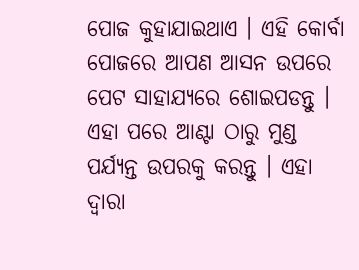ପୋଜ କୁହାଯାଇଥାଏ । ଏହି କୋର୍ବା ପୋଜରେ ଆପଣ ଆସନ ଉପରେ ପେଟ ସାହାଯ୍ୟରେ ଶୋଇପଡନ୍ତୁ । ଏହା ପରେ ଆଣ୍ଟା ଠାରୁ ମୁଣ୍ଡ ପର୍ଯ୍ୟନ୍ତ ଉପରକୁ କରନ୍ତୁ । ଏହା ଦ୍ୱାରା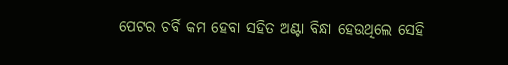ପେଟର ଚର୍ବି କମ ହେବା ସହିତ ଅଣ୍ଟା ବିନ୍ଧା ହେଉଥିଲେ ସେହି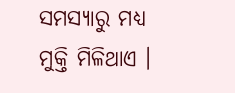ସମସ୍ୟାରୁ ମଧ୍ୟ ମୁକ୍ତି ମିଳିଥାଏ ।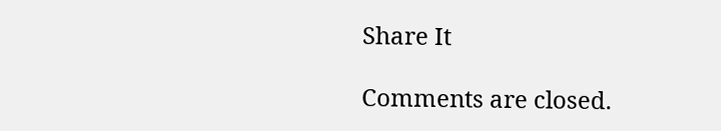Share It

Comments are closed.